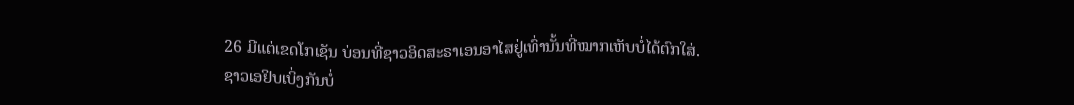26 ມີແຕ່ເຂດໂກເຊັນ ບ່ອນທີ່ຊາວອິດສະຣາເອນອາໄສຢູ່ເທົ່ານັ້ນທີ່ໝາກເຫັບບໍ່ໄດ້ຕົກໃສ່.
ຊາວເອຢິບເບິ່ງກັນບໍ່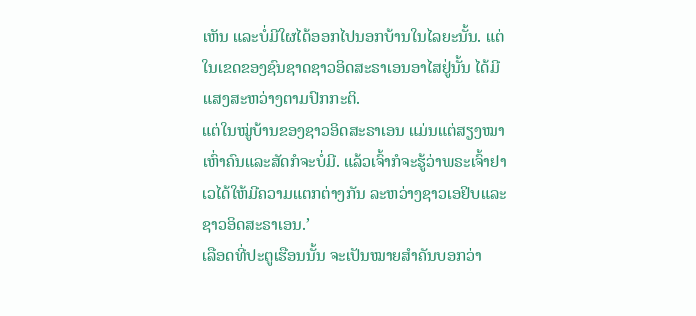ເຫັນ ແລະບໍ່ມີໃຜໄດ້ອອກໄປນອກບ້ານໃນໄລຍະນັ້ນ. ແຕ່ໃນເຂດຂອງຊົນຊາດຊາວອິດສະຣາເອນອາໄສຢູ່ນັ້ນ ໄດ້ມີແສງສະຫວ່າງຕາມປົກກະຕິ.
ແຕ່ໃນໝູ່ບ້ານຂອງຊາວອິດສະຣາເອນ ແມ່ນແຕ່ສຽງໝາເຫົ່າຄົນແລະສັດກໍຈະບໍ່ມີ. ແລ້ວເຈົ້າກໍຈະຮູ້ວ່າພຣະເຈົ້າຢາເວໄດ້ໃຫ້ມີຄວາມແຕກຕ່າງກັນ ລະຫວ່າງຊາວເອຢິບແລະຊາວອິດສະຣາເອນ.’
ເລືອດທີ່ປະຕູເຮືອນນັ້ນ ຈະເປັນໝາຍສຳຄັນບອກວ່າ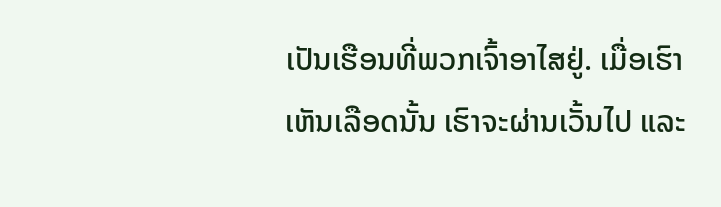ເປັນເຮືອນທີ່ພວກເຈົ້າອາໄສຢູ່. ເມື່ອເຮົາເຫັນເລືອດນັ້ນ ເຮົາຈະຜ່ານເວັ້ນໄປ ແລະ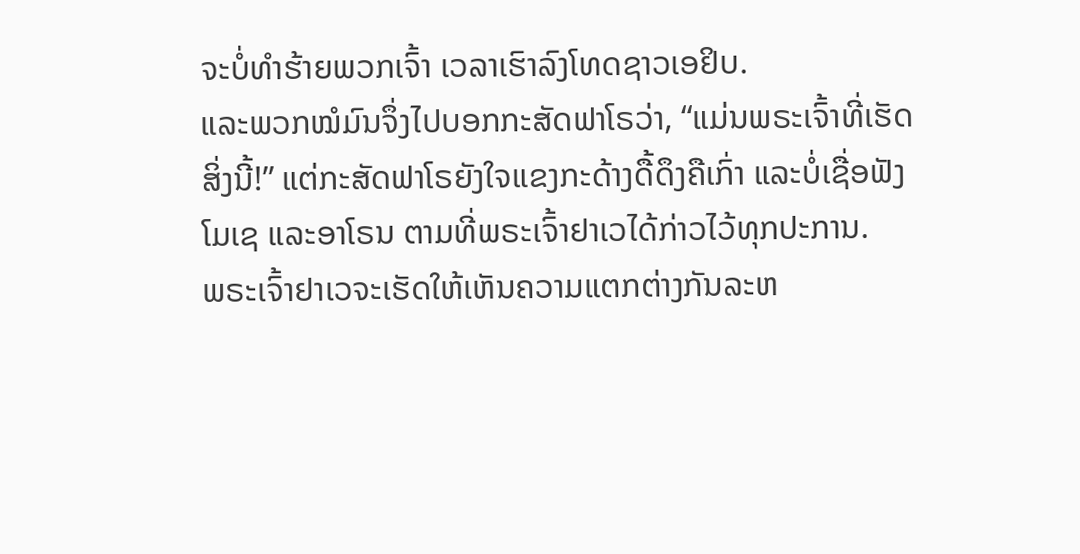ຈະບໍ່ທຳຮ້າຍພວກເຈົ້າ ເວລາເຮົາລົງໂທດຊາວເອຢິບ.
ແລະພວກໝໍມົນຈຶ່ງໄປບອກກະສັດຟາໂຣວ່າ, “ແມ່ນພຣະເຈົ້າທີ່ເຮັດສິ່ງນີ້!” ແຕ່ກະສັດຟາໂຣຍັງໃຈແຂງກະດ້າງດື້ດຶງຄືເກົ່າ ແລະບໍ່ເຊື່ອຟັງໂມເຊ ແລະອາໂຣນ ຕາມທີ່ພຣະເຈົ້າຢາເວໄດ້ກ່າວໄວ້ທຸກປະການ.
ພຣະເຈົ້າຢາເວຈະເຮັດໃຫ້ເຫັນຄວາມແຕກຕ່າງກັນລະຫ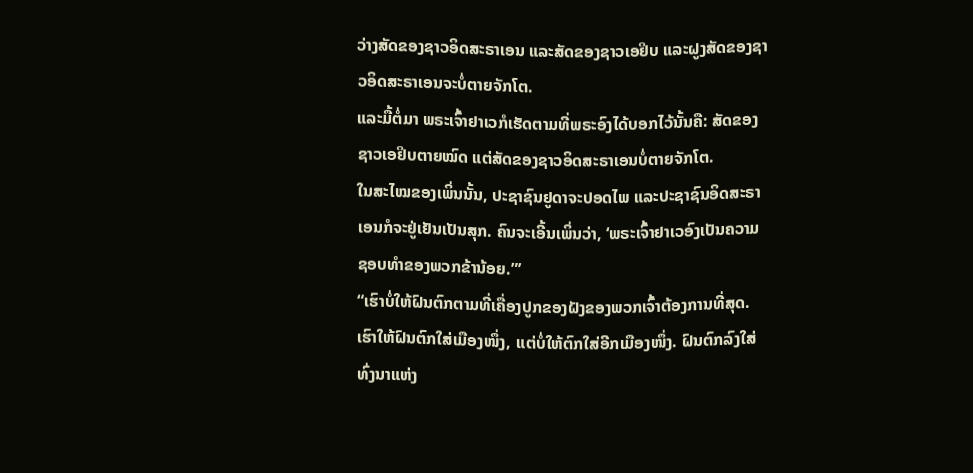ວ່າງສັດຂອງຊາວອິດສະຣາເອນ ແລະສັດຂອງຊາວເອຢິບ ແລະຝູງສັດຂອງຊາວອິດສະຣາເອນຈະບໍ່ຕາຍຈັກໂຕ.
ແລະມື້ຕໍ່ມາ ພຣະເຈົ້າຢາເວກໍເຮັດຕາມທີ່ພຣະອົງໄດ້ບອກໄວ້ນັ້ນຄື: ສັດຂອງຊາວເອຢິບຕາຍໝົດ ແຕ່ສັດຂອງຊາວອິດສະຣາເອນບໍ່ຕາຍຈັກໂຕ.
ໃນສະໄໝຂອງເພິ່ນນັ້ນ, ປະຊາຊົນຢູດາຈະປອດໄພ ແລະປະຊາຊົນອິດສະຣາເອນກໍຈະຢູ່ເຢັນເປັນສຸກ. ຄົນຈະເອີ້ນເພິ່ນວ່າ, ‘ພຣະເຈົ້າຢາເວອົງເປັນຄວາມຊອບທຳຂອງພວກຂ້ານ້ອຍ.”’
“ເຮົາບໍ່ໃຫ້ຝົນຕົກຕາມທີ່ເຄື່ອງປູກຂອງຝັງຂອງພວກເຈົ້າຕ້ອງການທີ່ສຸດ. ເຮົາໃຫ້ຝົນຕົກໃສ່ເມືອງໜຶ່ງ, ແຕ່ບໍ່ໃຫ້ຕົກໃສ່ອີກເມືອງໜຶ່ງ. ຝົນຕົກລົງໃສ່ທົ່ງນາແຫ່ງ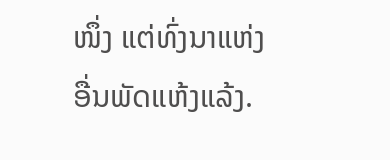ໜຶ່ງ ແຕ່ທົ່ງນາແຫ່ງອື່ນພັດແຫ້ງແລ້ງ.